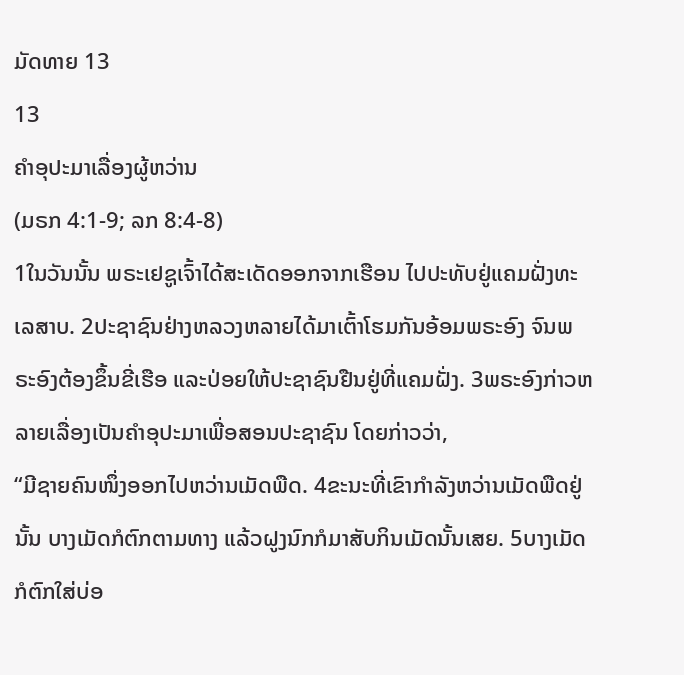ມັດທາຍ 13
13
ຄຳອຸປະມາເລື່ອງຜູ້ຫວ່ານ
(ມຣກ 4:1-9; ລກ 8:4-8)
1ໃນວັນນັ້ນ ພຣະເຢຊູເຈົ້າໄດ້ສະເດັດອອກຈາກເຮືອນ ໄປປະທັບຢູ່ແຄມຝັ່ງທະເລສາບ. 2ປະຊາຊົນຢ່າງຫລວງຫລາຍໄດ້ມາເຕົ້າໂຮມກັນອ້ອມພຣະອົງ ຈົນພຣະອົງຕ້ອງຂຶ້ນຂີ່ເຮືອ ແລະປ່ອຍໃຫ້ປະຊາຊົນຢືນຢູ່ທີ່ແຄມຝັ່ງ. 3ພຣະອົງກ່າວຫລາຍເລື່ອງເປັນຄຳອຸປະມາເພື່ອສອນປະຊາຊົນ ໂດຍກ່າວວ່າ,
“ມີຊາຍຄົນໜຶ່ງອອກໄປຫວ່ານເມັດພືດ. 4ຂະນະທີ່ເຂົາກຳລັງຫວ່ານເມັດພືດຢູ່ນັ້ນ ບາງເມັດກໍຕົກຕາມທາງ ແລ້ວຝູງນົກກໍມາສັບກິນເມັດນັ້ນເສຍ. 5ບາງເມັດກໍຕົກໃສ່ບ່ອ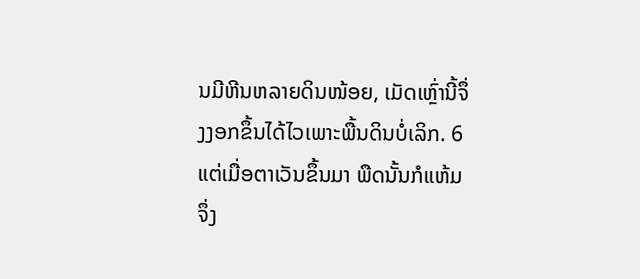ນມີຫີນຫລາຍດິນໜ້ອຍ, ເມັດເຫຼົ່ານີ້ຈຶ່ງງອກຂຶ້ນໄດ້ໄວເພາະພື້ນດິນບໍ່ເລິກ. 6ແຕ່ເມື່ອຕາເວັນຂຶ້ນມາ ພືດນັ້ນກໍແຫ້ມຈຶ່ງ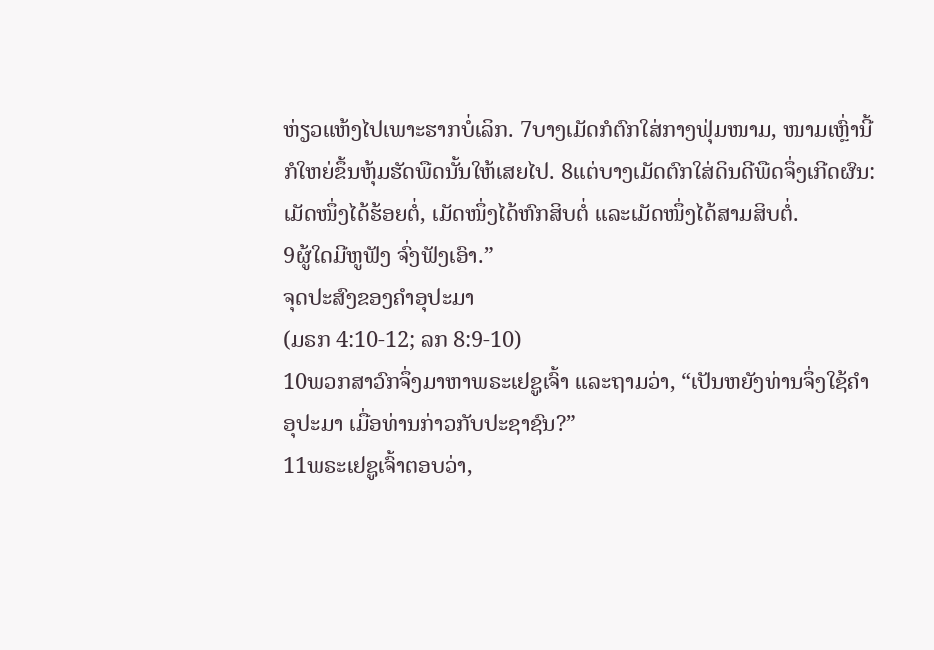ຫ່ຽວແຫ້ງໄປເພາະຮາກບໍ່ເລິກ. 7ບາງເມັດກໍຕົກໃສ່ກາງຟຸ່ມໜາມ, ໜາມເຫຼົ່ານີ້ກໍໃຫຍ່ຂຶ້ນຫຸ້ມຮັດພືດນັ້ນໃຫ້ເສຍໄປ. 8ແຕ່ບາງເມັດຕົກໃສ່ດິນດີພືດຈຶ່ງເກີດຜົນ: ເມັດໜຶ່ງໄດ້ຮ້ອຍຕໍ່, ເມັດໜຶ່ງໄດ້ຫົກສິບຕໍ່ ແລະເມັດໜຶ່ງໄດ້ສາມສິບຕໍ່.
9ຜູ້ໃດມີຫູຟັງ ຈົ່ງຟັງເອົາ.”
ຈຸດປະສົງຂອງຄຳອຸປະມາ
(ມຣກ 4:10-12; ລກ 8:9-10)
10ພວກສາວົກຈຶ່ງມາຫາພຣະເຢຊູເຈົ້າ ແລະຖາມວ່າ, “ເປັນຫຍັງທ່ານຈຶ່ງໃຊ້ຄຳອຸປະມາ ເມື່ອທ່ານກ່າວກັບປະຊາຊົນ?”
11ພຣະເຢຊູເຈົ້າຕອບວ່າ,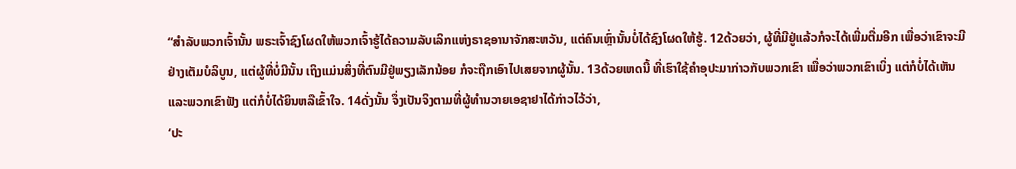“ສຳລັບພວກເຈົ້ານັ້ນ ພຣະເຈົ້າຊົງໂຜດໃຫ້ພວກເຈົ້າຮູ້ໄດ້ຄວາມລັບເລິກແຫ່ງຣາຊອານາຈັກສະຫວັນ, ແຕ່ຄົນເຫຼົ່ານັ້ນບໍ່ໄດ້ຊົງໂຜດໃຫ້ຮູ້. 12ດ້ວຍວ່າ, ຜູ້ທີ່ມີຢູ່ແລ້ວກໍຈະໄດ້ເພີ່ມຕື່ມອີກ ເພື່ອວ່າເຂົາຈະມີຢ່າງເຕັມບໍລິບູນ, ແຕ່ຜູ້ທີ່ບໍ່ມີນັ້ນ ເຖິງແມ່ນສິ່ງທີ່ຕົນມີຢູ່ພຽງເລັກນ້ອຍ ກໍຈະຖືກເອົາໄປເສຍຈາກຜູ້ນັ້ນ. 13ດ້ວຍເຫດນີ້ ທີ່ເຮົາໃຊ້ຄຳອຸປະມາກ່າວກັບພວກເຂົາ ເພື່ອວ່າພວກເຂົາເບິ່ງ ແຕ່ກໍບໍ່ໄດ້ເຫັນ ແລະພວກເຂົາຟັງ ແຕ່ກໍບໍ່ໄດ້ຍິນຫລືເຂົ້າໃຈ. 14ດັ່ງນັ້ນ ຈຶ່ງເປັນຈິງຕາມທີ່ຜູ້ທຳນວາຍເອຊາຢາໄດ້ກ່າວໄວ້ວ່າ,
‘ປະ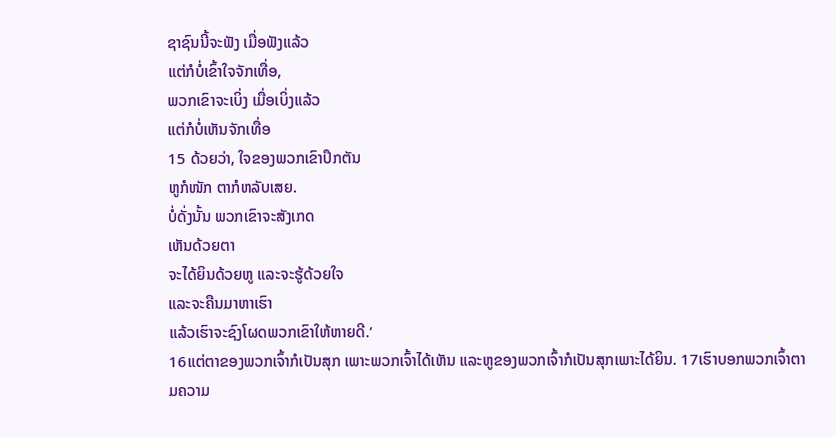ຊາຊົນນີ້ຈະຟັງ ເມື່ອຟັງແລ້ວ
ແຕ່ກໍບໍ່ເຂົ້າໃຈຈັກເທື່ອ,
ພວກເຂົາຈະເບິ່ງ ເມື່ອເບິ່ງແລ້ວ
ແຕ່ກໍບໍ່ເຫັນຈັກເທື່ອ
15 ດ້ວຍວ່າ, ໃຈຂອງພວກເຂົາປຶກຕັນ
ຫູກໍໜັກ ຕາກໍຫລັບເສຍ.
ບໍ່ດັ່ງນັ້ນ ພວກເຂົາຈະສັງເກດ
ເຫັນດ້ວຍຕາ
ຈະໄດ້ຍິນດ້ວຍຫູ ແລະຈະຮູ້ດ້ວຍໃຈ
ແລະຈະຄືນມາຫາເຮົາ
ແລ້ວເຮົາຈະຊົງໂຜດພວກເຂົາໃຫ້ຫາຍດີ.’
16ແຕ່ຕາຂອງພວກເຈົ້າກໍເປັນສຸກ ເພາະພວກເຈົ້າໄດ້ເຫັນ ແລະຫູຂອງພວກເຈົ້າກໍເປັນສຸກເພາະໄດ້ຍິນ. 17ເຮົາບອກພວກເຈົ້າຕາມຄວາມ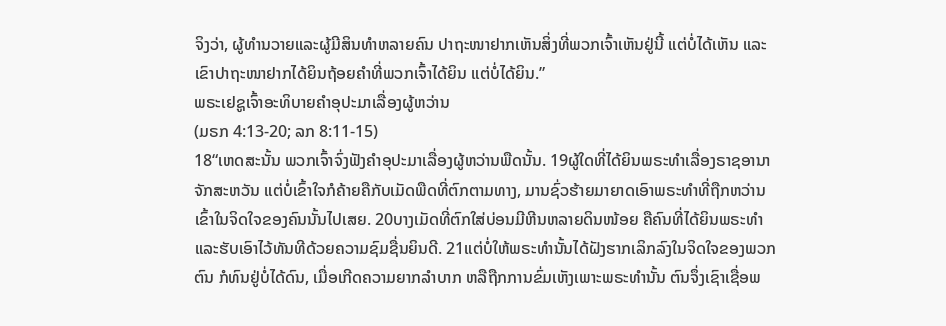ຈິງວ່າ, ຜູ້ທຳນວາຍແລະຜູ້ມີສິນທຳຫລາຍຄົນ ປາຖະໜາຢາກເຫັນສິ່ງທີ່ພວກເຈົ້າເຫັນຢູ່ນີ້ ແຕ່ບໍ່ໄດ້ເຫັນ ແລະເຂົາປາຖະໜາຢາກໄດ້ຍິນຖ້ອຍຄຳທີ່ພວກເຈົ້າໄດ້ຍິນ ແຕ່ບໍ່ໄດ້ຍິນ.”
ພຣະເຢຊູເຈົ້າອະທິບາຍຄຳອຸປະມາເລື່ອງຜູ້ຫວ່ານ
(ມຣກ 4:13-20; ລກ 8:11-15)
18“ເຫດສະນັ້ນ ພວກເຈົ້າຈົ່ງຟັງຄຳອຸປະມາເລື່ອງຜູ້ຫວ່ານພືດນັ້ນ. 19ຜູ້ໃດທີ່ໄດ້ຍິນພຣະທຳເລື່ອງຣາຊອານາຈັກສະຫວັນ ແຕ່ບໍ່ເຂົ້າໃຈກໍຄ້າຍຄືກັບເມັດພືດທີ່ຕົກຕາມທາງ, ມານຊົ່ວຮ້າຍມາຍາດເອົາພຣະທຳທີ່ຖືກຫວ່ານເຂົ້າໃນຈິດໃຈຂອງຄົນນັ້ນໄປເສຍ. 20ບາງເມັດທີ່ຕົກໃສ່ບ່ອນມີຫີນຫລາຍດິນໜ້ອຍ ຄືຄົນທີ່ໄດ້ຍິນພຣະທຳ ແລະຮັບເອົາໄວ້ທັນທີດ້ວຍຄວາມຊົມຊື່ນຍິນດີ. 21ແຕ່ບໍ່ໃຫ້ພຣະທຳນັ້ນໄດ້ຝັງຮາກເລິກລົງໃນຈິດໃຈຂອງພວກຕົນ ກໍທົນຢູ່ບໍ່ໄດ້ດົນ, ເມື່ອເກີດຄວາມຍາກລຳບາກ ຫລືຖືກການຂົ່ມເຫັງເພາະພຣະທຳນັ້ນ ຕົນຈຶ່ງເຊົາເຊື່ອພ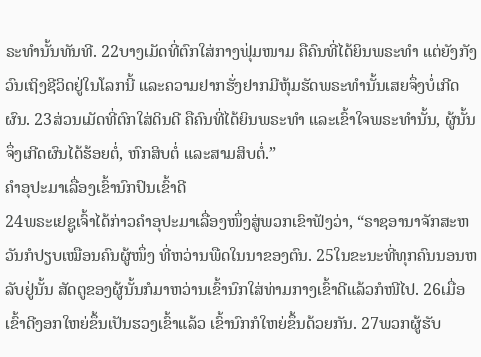ຣະທຳນັ້ນທັນທີ. 22ບາງເມັດທີ່ຕົກໃສ່ກາງຟຸ່ມໜາມ ຄືຄົນທີ່ໄດ້ຍິນພຣະທຳ ແຕ່ຍັງກັງວົນເຖິງຊີວິດຢູ່ໃນໂລກນີ້ ແລະຄວາມຢາກຮັ່ງຢາກມີຫຸ້ມຮັດພຣະທຳນັ້ນເສຍຈຶ່ງບໍ່ເກີດຜົນ. 23ສ່ວນເມັດທີ່ຕົກໃສ່ດິນດີ ຄືຄົນທີ່ໄດ້ຍິນພຣະທຳ ແລະເຂົ້າໃຈພຣະທຳນັ້ນ, ຜູ້ນັ້ນຈຶ່ງເກີດຜົນໄດ້ຮ້ອຍຕໍ່, ຫົກສິບຕໍ່ ແລະສາມສິບຕໍ່.”
ຄຳອຸປະມາເລື່ອງເຂົ້ານົກປົນເຂົ້າດີ
24ພຣະເຢຊູເຈົ້າໄດ້ກ່າວຄຳອຸປະມາເລື່ອງໜຶ່ງສູ່ພວກເຂົາຟັງວ່າ, “ຣາຊອານາຈັກສະຫວັນກໍປຽບເໝືອນຄົນຜູ້ໜຶ່ງ ທີ່ຫວ່ານພືດໃນນາຂອງຕົນ. 25ໃນຂະນະທີ່ທຸກຄົນນອນຫລັບຢູ່ນັ້ນ ສັດຕູຂອງຜູ້ນັ້ນກໍມາຫວ່ານເຂົ້ານົກໃສ່ທ່າມກາງເຂົ້າດີແລ້ວກໍໜີໄປ. 26ເມື່ອເຂົ້າດີງອກໃຫຍ່ຂຶ້ນເປັນຮວງເຂົ້າແລ້ວ ເຂົ້ານົກກໍໃຫຍ່ຂຶ້ນດ້ວຍກັນ. 27ພວກຜູ້ຮັບ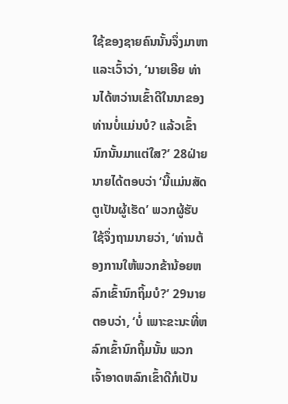ໃຊ້ຂອງຊາຍຄົນນັ້ນຈຶ່ງມາຫາ ແລະເວົ້າວ່າ, ‘ນາຍເອີຍ ທ່ານໄດ້ຫວ່ານເຂົ້າດີໃນນາຂອງທ່ານບໍ່ແມ່ນບໍ? ແລ້ວເຂົ້ານົກນັ້ນມາແຕ່ໃສ?’ 28ຝ່າຍນາຍໄດ້ຕອບວ່າ ‘ນີ້ແມ່ນສັດຕູເປັນຜູ້ເຮັດ’ ພວກຜູ້ຮັບໃຊ້ຈຶ່ງຖາມນາຍວ່າ, ‘ທ່ານຕ້ອງການໃຫ້ພວກຂ້ານ້ອຍຫລົກເຂົ້ານົກຖິ້ມບໍ?’ 29ນາຍຕອບວ່າ, ‘ບໍ່ ເພາະຂະນະທີ່ຫລົກເຂົ້ານົກຖິ້ມນັ້ນ ພວກເຈົ້າອາດຫລົກເຂົ້າດີກໍເປັນ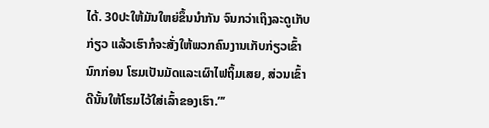ໄດ້. 30ປະໃຫ້ມັນໃຫຍ່ຂຶ້ນນຳກັນ ຈົນກວ່າເຖິງລະດູເກັບກ່ຽວ ແລ້ວເຮົາກໍຈະສັ່ງໃຫ້ພວກຄົນງານເກັບກ່ຽວເຂົ້ານົກກ່ອນ ໂຮມເປັນມັດແລະເຜົາໄຟຖິ້ມເສຍ, ສ່ວນເຂົ້າດີນັ້ນໃຫ້ໂຮມໄວ້ໃສ່ເລົ້າຂອງເຮົາ.”’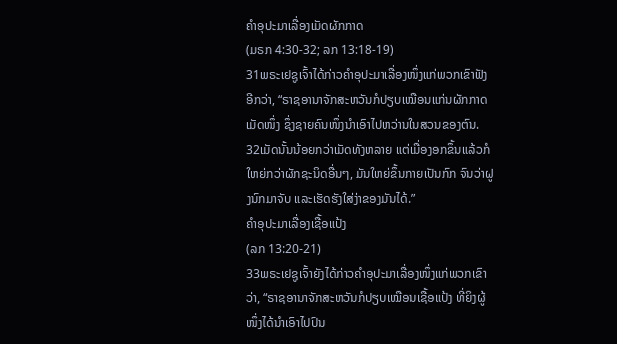ຄຳອຸປະມາເລື່ອງເມັດຜັກກາດ
(ມຣກ 4:30-32; ລກ 13:18-19)
31ພຣະເຢຊູເຈົ້າໄດ້ກ່າວຄຳອຸປະມາເລື່ອງໜຶ່ງແກ່ພວກເຂົາຟັງອີກວ່າ, “ຣາຊອານາຈັກສະຫວັນກໍປຽບເໝືອນແກ່ນຜັກກາດເມັດໜຶ່ງ ຊຶ່ງຊາຍຄົນໜຶ່ງນຳເອົາໄປຫວ່ານໃນສວນຂອງຕົນ. 32ເມັດນັ້ນນ້ອຍກວ່າເມັດທັງຫລາຍ ແຕ່ເມື່ອງອກຂຶ້ນແລ້ວກໍໃຫຍ່ກວ່າຜັກຊະນິດອື່ນໆ, ມັນໃຫຍ່ຂຶ້ນກາຍເປັນກົກ ຈົນວ່າຝູງນົກມາຈັບ ແລະເຮັດຮັງໃສ່ງ່າຂອງມັນໄດ້.”
ຄຳອຸປະມາເລື່ອງເຊື້ອແປ້ງ
(ລກ 13:20-21)
33ພຣະເຢຊູເຈົ້າຍັງໄດ້ກ່າວຄຳອຸປະມາເລື່ອງໜຶ່ງແກ່ພວກເຂົາວ່າ, “ຣາຊອານາຈັກສະຫວັນກໍປຽບເໝືອນເຊື້ອແປ້ງ ທີ່ຍິງຜູ້ໜຶ່ງໄດ້ນຳເອົາໄປປົນ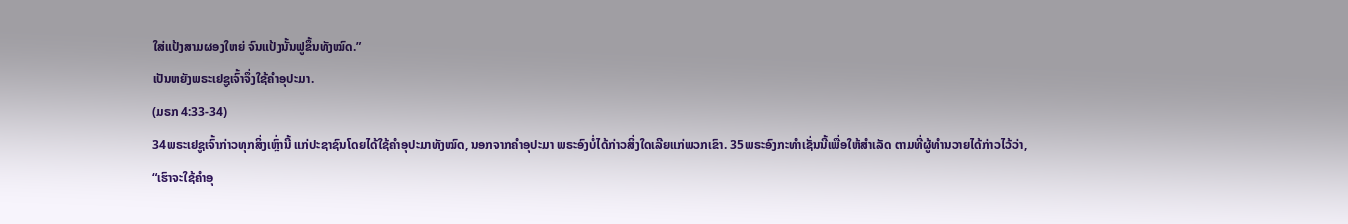ໃສ່ແປ້ງສາມຜອງໃຫຍ່ ຈົນແປ້ງນັ້ນຟູຂຶ້ນທັງໝົດ.”
ເປັນຫຍັງພຣະເຢຊູເຈົ້າຈຶ່ງໃຊ້ຄຳອຸປະມາ.
(ມຣກ 4:33-34)
34ພຣະເຢຊູເຈົ້າກ່າວທຸກສິ່ງເຫຼົ່ານີ້ ແກ່ປະຊາຊົນໂດຍໄດ້ໃຊ້ຄຳອຸປະມາທັງໝົດ, ນອກຈາກຄຳອຸປະມາ ພຣະອົງບໍ່ໄດ້ກ່າວສິ່ງໃດເລີຍແກ່ພວກເຂົາ. 35ພຣະອົງກະທຳເຊັ່ນນີ້ເພື່ອໃຫ້ສຳເລັດ ຕາມທີ່ຜູ້ທຳນວາຍໄດ້ກ່າວໄວ້ວ່າ,
“ເຮົາຈະໃຊ້ຄຳອຸ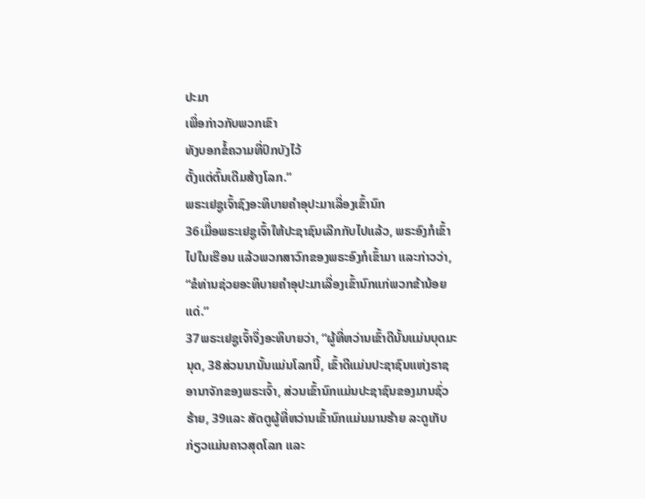ປະມາ
ເພື່ອກ່າວກັບພວກເຂົາ
ທັງບອກຂໍ້ຄວາມທີ່ປົກບັງໄວ້
ຕັ້ງແຕ່ຕົ້ນເດີມສ້າງໂລກ.”
ພຣະເຢຊູເຈົ້າຊົງອະທິບາຍຄຳອຸປະມາເລື່ອງເຂົ້ານົກ
36ເມື່ອພຣະເຢຊູເຈົ້າໃຫ້ປະຊາຊົນເລີກກັບໄປແລ້ວ, ພຣະອົງກໍເຂົ້າໄປໃນເຮືອນ ແລ້ວພວກສາວົກຂອງພຣະອົງກໍເຂົ້າມາ ແລະກ່າວວ່າ, “ຂໍທ່ານຊ່ວຍອະທິບາຍຄຳອຸປະມາເລື່ອງເຂົ້ານົກແກ່ພວກຂ້ານ້ອຍແດ່.”
37ພຣະເຢຊູເຈົ້າຈຶ່ງອະທິບາຍວ່າ, “ຜູ້ທີ່ຫວ່ານເຂົ້າດີນັ້ນແມ່ນບຸດມະນຸດ, 38ສ່ວນນານັ້ນແມ່ນໂລກນີ້, ເຂົ້າດີແມ່ນປະຊາຊົນແຫ່ງຣາຊອານາຈັກຂອງພຣະເຈົ້າ, ສ່ວນເຂົ້ານົກແມ່ນປະຊາຊົນຂອງມານຊົ່ວຮ້າຍ, 39ແລະ ສັດຕູຜູ້ທີ່ຫວ່ານເຂົ້ານົກແມ່ນມານຮ້າຍ ລະດູເກັບກ່ຽວແມ່ນຄາວສຸດໂລກ ແລະ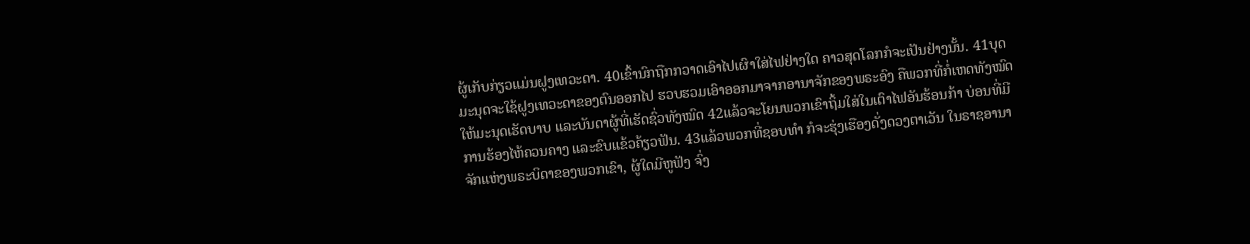ຜູ້ເກັບກ່ຽວແມ່ນຝູງເທວະດາ. 40ເຂົ້ານົກຖືກກວາດເອົາໄປເຜົາໃສ່ໄຟຢ່າງໃດ ຄາວສຸດໂລກກໍຈະເປັນຢ່າງນັ້ນ. 41ບຸດມະນຸດຈະໃຊ້ຝູງເທວະດາຂອງຕົນອອກໄປ ຮວບຮວມເອົາອອກມາຈາກອານາຈັກຂອງພຣະອົງ ຄືພວກທີ່ກໍ່ເຫດທັງໝົດໃຫ້ມະນຸດເຮັດບາບ ແລະບັນດາຜູ້ທີ່ເຮັດຊົ່ວທັງໝົດ 42ແລ້ວຈະໂຍນພວກເຂົາຖິ້ມໃສ່ໃນເຕົາໄຟອັນຮ້ອນກ້າ ບ່ອນທີ່ມີການຮ້ອງໄຫ້ຄວນຄາງ ແລະຂົບແຂ້ວຄ້ຽວຟັນ. 43ແລ້ວພວກທີ່ຊອບທຳ ກໍຈະຮຸ່ງເຮືອງດັ່ງດວງຕາເວັນ ໃນຣາຊອານາຈັກແຫ່ງພຣະບິດາຂອງພວກເຂົາ, ຜູ້ໃດມີຫູຟັງ ຈົ່ງ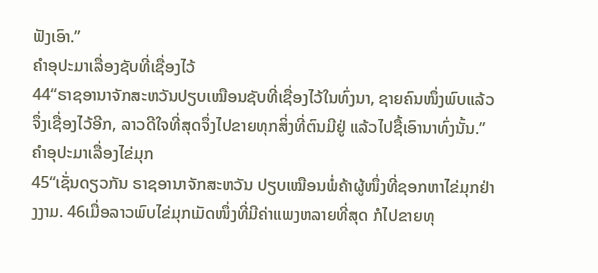ຟັງເອົາ.”
ຄຳອຸປະມາເລື່ອງຊັບທີ່ເຊື່ອງໄວ້
44“ຣາຊອານາຈັກສະຫວັນປຽບເໝືອນຊັບທີ່ເຊື່ອງໄວ້ໃນທົ່ງນາ, ຊາຍຄົນໜຶ່ງພົບແລ້ວຈຶ່ງເຊື່ອງໄວ້ອີກ, ລາວດີໃຈທີ່ສຸດຈຶ່ງໄປຂາຍທຸກສິ່ງທີ່ຕົນມີຢູ່ ແລ້ວໄປຊື້ເອົານາທົ່ງນັ້ນ.”
ຄຳອຸປະມາເລື່ອງໄຂ່ມຸກ
45“ເຊັ່ນດຽວກັນ ຣາຊອານາຈັກສະຫວັນ ປຽບເໝືອນພໍ່ຄ້າຜູ້ໜຶ່ງທີ່ຊອກຫາໄຂ່ມຸກຢ່າງງາມ. 46ເມື່ອລາວພົບໄຂ່ມຸກເມັດໜຶ່ງທີ່ມີຄ່າແພງຫລາຍທີ່ສຸດ ກໍໄປຂາຍທຸ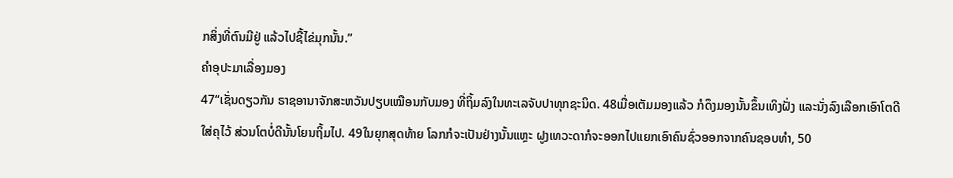ກສິ່ງທີ່ຕົນມີຢູ່ ແລ້ວໄປຊື້ໄຂ່ມຸກນັ້ນ.”
ຄຳອຸປະມາເລື່ອງມອງ
47“ເຊັ່ນດຽວກັນ ຣາຊອານາຈັກສະຫວັນປຽບເໝືອນກັບມອງ ທີ່ຖິ້ມລົງໃນທະເລຈັບປາທຸກຊະນິດ. 48ເມື່ອເຕັມມອງແລ້ວ ກໍດຶງມອງນັ້ນຂຶ້ນເທິງຝັ່ງ ແລະນັ່ງລົງເລືອກເອົາໂຕດີໃສ່ຄຸໄວ້ ສ່ວນໂຕບໍ່ດີນັ້ນໂຍນຖິ້ມໄປ. 49ໃນຍຸກສຸດທ້າຍ ໂລກກໍຈະເປັນຢ່າງນັ້ນແຫຼະ ຝູງເທວະດາກໍຈະອອກໄປແຍກເອົາຄົນຊົ່ວອອກຈາກຄົນຊອບທຳ, 50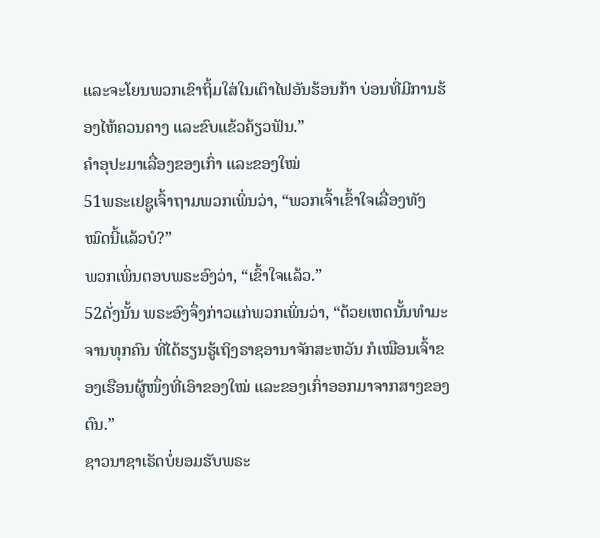ແລະຈະໂຍນພວກເຂົາຖິ້ມໃສ່ໃນເຕົາໄຟອັນຮ້ອນກ້າ ບ່ອນທີ່ມີການຮ້ອງໄຫ້ຄວນຄາງ ແລະຂົບແຂ້ວຄ້ຽວຟັນ.”
ຄຳອຸປະມາເລື່ອງຂອງເກົ່າ ແລະຂອງໃໝ່
51ພຣະເຢຊູເຈົ້າຖາມພວກເພິ່ນວ່າ, “ພວກເຈົ້າເຂົ້າໃຈເລື່ອງທັງໝົດນີ້ແລ້ວບໍ?”
ພວກເພິ່ນຕອບພຣະອົງວ່າ, “ເຂົ້າໃຈແລ້ວ.”
52ດັ່ງນັ້ນ ພຣະອົງຈຶ່ງກ່າວແກ່ພວກເພິ່ນວ່າ, “ດ້ວຍເຫດນັ້ນທຳມະຈານທຸກຄົນ ທີ່ໄດ້ຮຽນຮູ້ເຖິງຣາຊອານາຈັກສະຫວັນ ກໍເໝືອນເຈົ້າຂອງເຮືອນຜູ້ໜຶ່ງທີ່ເອົາຂອງໃໝ່ ແລະຂອງເກົ່າອອກມາຈາກສາງຂອງຕົນ.”
ຊາວນາຊາເຣັດບໍ່ຍອມຮັບພຣະ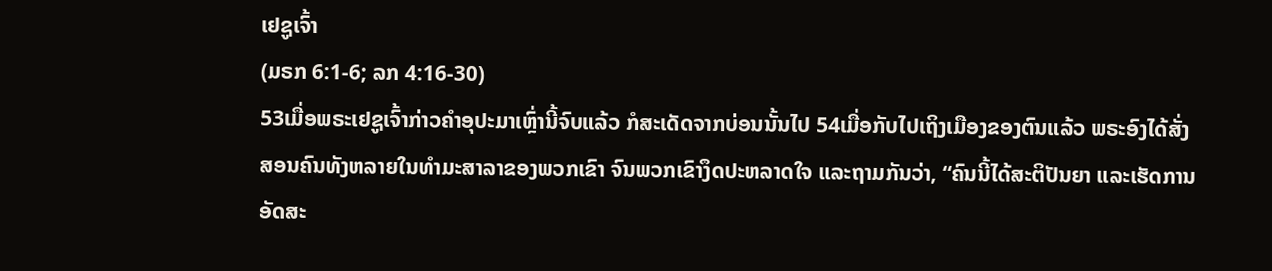ເຢຊູເຈົ້າ
(ມຣກ 6:1-6; ລກ 4:16-30)
53ເມື່ອພຣະເຢຊູເຈົ້າກ່າວຄຳອຸປະມາເຫຼົ່ານີ້ຈົບແລ້ວ ກໍສະເດັດຈາກບ່ອນນັ້ນໄປ 54ເມື່ອກັບໄປເຖິງເມືອງຂອງຕົນແລ້ວ ພຣະອົງໄດ້ສັ່ງສອນຄົນທັງຫລາຍໃນທຳມະສາລາຂອງພວກເຂົາ ຈົນພວກເຂົາງຶດປະຫລາດໃຈ ແລະຖາມກັນວ່າ, “ຄົນນີ້ໄດ້ສະຕິປັນຍາ ແລະເຮັດການອັດສະ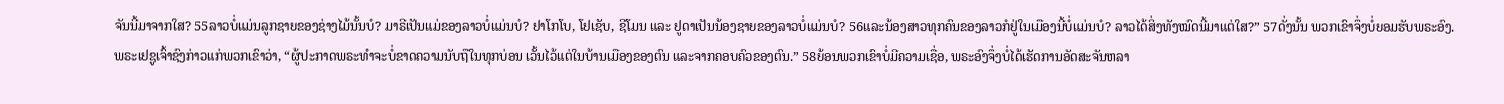ຈັນນີ້ມາຈາກໃສ? 55ລາວບໍ່ແມ່ນລູກຊາຍຂອງຊ່າງໄມ້ນັ້ນບໍ? ມາຣີເປັນແມ່ຂອງລາວບໍ່ແມ່ນບໍ? ຢາໂກໂບ, ໂຢເຊັບ, ຊີໂມນ ແລະ ຢູດາເປັນນ້ອງຊາຍຂອງລາວບໍ່ແມ່ນບໍ? 56ແລະນ້ອງສາວທຸກຄົນຂອງລາວກໍຢູ່ໃນເມືອງນີ້ບໍ່ແມ່ນບໍ? ລາວໄດ້ສິ່ງທັງໝົດນີ້ມາແຕ່ໃສ?” 57ດັ່ງນັ້ນ ພວກເຂົາຈຶ່ງບໍ່ຍອມຮັບພຣະອົງ.
ພຣະເຢຊູເຈົ້າຊົງກ່າວແກ່ພວກເຂົາວ່າ, “ຜູ້ປະກາດພຣະທຳຈະບໍ່ຂາດຄວາມນັບຖືໃນທຸກບ່ອນ ເວັ້ນໄວ້ແຕ່ໃນບ້ານເມືອງຂອງຕົນ ແລະຈາກຄອບຄົວຂອງຕົນ.” 58ຍ້ອນພວກເຂົາບໍ່ມີຄວາມເຊື່ອ, ພຣະອົງຈຶ່ງບໍ່ໄດ້ເຮັດການອັດສະຈັນຫລາ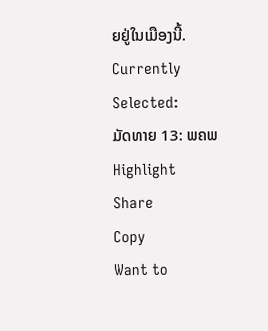ຍຢູ່ໃນເມືອງນີ້.
Currently Selected:
ມັດທາຍ 13: ພຄພ
Highlight
Share
Copy
Want to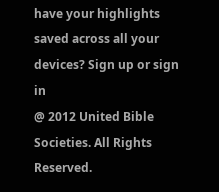have your highlights saved across all your devices? Sign up or sign in
@ 2012 United Bible Societies. All Rights Reserved.